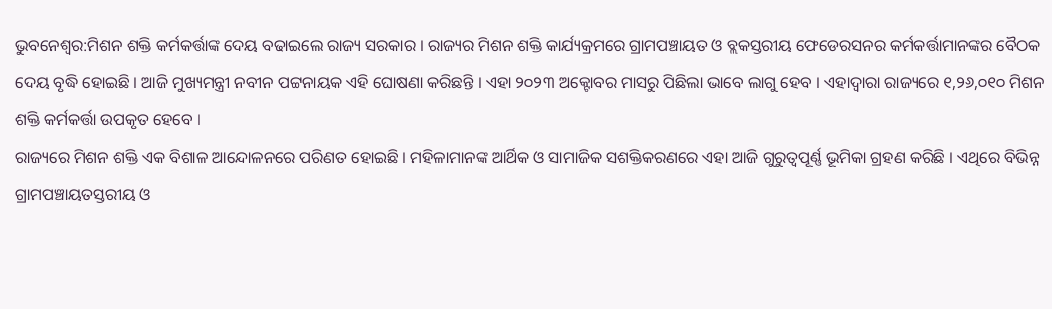ଭୁବନେଶ୍ବର:ମିଶନ ଶକ୍ତି କର୍ମକର୍ତ୍ତାଙ୍କ ଦେୟ ବଢାଇଲେ ରାଜ୍ୟ ସରକାର । ରାଜ୍ୟର ମିଶନ ଶକ୍ତି କାର୍ଯ୍ୟକ୍ରମରେ ଗ୍ରାମପଞ୍ଚାୟତ ଓ ବ୍ଲକସ୍ତରୀୟ ଫେଡେରସନର କର୍ମକର୍ତ୍ତାମାନଙ୍କର ବୈଠକ ଦେୟ ବୃଦ୍ଧି ହୋଇଛି । ଆଜି ମୁଖ୍ୟମନ୍ତ୍ରୀ ନବୀନ ପଟ୍ଟନାୟକ ଏହି ଘୋଷଣା କରିଛନ୍ତି । ଏହା ୨୦୨୩ ଅକ୍ଟୋବର ମାସରୁ ପିଛିଲା ଭାବେ ଲାଗୁ ହେବ । ଏହାଦ୍ବାରା ରାଜ୍ୟରେ ୧,୨୬,୦୧୦ ମିଶନ ଶକ୍ତି କର୍ମକର୍ତ୍ତା ଉପକୃତ ହେବେ ।
ରାଜ୍ୟରେ ମିଶନ ଶକ୍ତି ଏକ ବିଶାଳ ଆନ୍ଦୋଳନରେ ପରିଣତ ହୋଇଛି । ମହିଳାମାନଙ୍କ ଆର୍ଥିକ ଓ ସାମାଜିକ ସଶକ୍ତିକରଣରେ ଏହା ଆଜି ଗୁରୁତ୍ୱପୂର୍ଣ୍ଣ ଭୂମିକା ଗ୍ରହଣ କରିଛି । ଏଥିରେ ବିଭିନ୍ନ ଗ୍ରାମପଞ୍ଚାୟତସ୍ତରୀୟ ଓ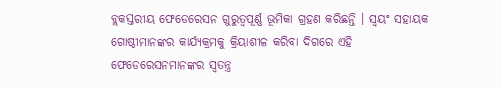ବ୍ଲକସ୍ତରୀୟ ଫେଡେରେସନ ଗୁରୁତ୍ୱପୂର୍ଣ୍ଣ ଭୂମିକା ଗ୍ରହଣ କରିଛନ୍ତି । ସ୍ୱୟଂ ସହାୟକ ଗୋଷ୍ଠୀମାନଙ୍କର କାର୍ଯ୍ୟକ୍ରମକୁ କ୍ରିୟାଶୀଳ କରିବା ଦିଗରେ ଏହି ଫେଡେରେସନମାନଙ୍କର ସ୍ୱତନ୍ତ୍ର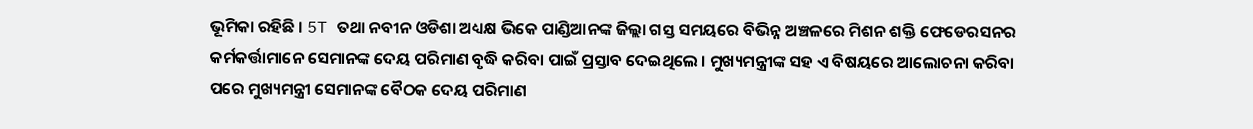ଭୂମିକା ରହିଛି । 5T ତଥା ନବୀନ ଓଡିଶା ଅଧ୍ୟକ୍ଷ ଭିକେ ପାଣ୍ଡିଆନଙ୍କ ଜିଲ୍ଲା ଗସ୍ତ ସମୟରେ ବିଭିନ୍ନ ଅଞ୍ଚଳରେ ମିଶନ ଶକ୍ତି ଫେଡେରସନର କର୍ମକର୍ତ୍ତାମାନେ ସେମାନଙ୍କ ଦେୟ ପରିମାଣ ବୃଦ୍ଧି କରିବା ପାଇଁ ପ୍ରସ୍ତାବ ଦେଇଥିଲେ । ମୁଖ୍ୟମନ୍ତ୍ରୀଙ୍କ ସହ ଏ ବିଷୟରେ ଆଲୋଚନା କରିବା ପରେ ମୁଖ୍ୟମନ୍ତ୍ରୀ ସେମାନଙ୍କ ବୈଠକ ଦେୟ ପରିମାଣ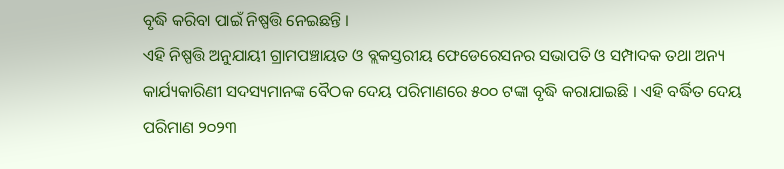ବୃଦ୍ଧି କରିବା ପାଇଁ ନିଷ୍ପତ୍ତି ନେଇଛନ୍ତି ।
ଏହି ନିଷ୍ପତ୍ତି ଅନୁଯାୟୀ ଗ୍ରାମପଞ୍ଚାୟତ ଓ ବ୍ଲକସ୍ତରୀୟ ଫେଡେରେସନର ସଭାପତି ଓ ସମ୍ପାଦକ ତଥା ଅନ୍ୟ କାର୍ଯ୍ୟକାରିଣୀ ସଦସ୍ୟମାନଙ୍କ ବୈଠକ ଦେୟ ପରିମାଣରେ ୫୦୦ ଟଙ୍କା ବୃଦ୍ଧି କରାଯାଇଛି । ଏହି ବର୍ଦ୍ଧିତ ଦେୟ ପରିମାଣ ୨୦୨୩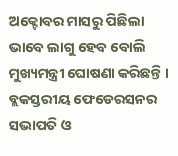ଅକ୍ଟୋବର ମାସରୁ ପିଛିଲା ଭାବେ ଲାଗୁ ହେବ ବୋଲି ମୁଖ୍ୟମନ୍ତ୍ରୀ ଘୋଷଣା କରିଛନ୍ତି । ବ୍ଲକସ୍ତରୀୟ ଫେଡେରସନର ସଭାପତି ଓ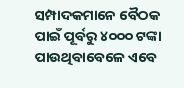ସମ୍ପାଦକମାନେ ବୈଠକ ପାଇଁ ପୂର୍ବରୁ ୪୦୦୦ ଟଙ୍କା ପାଉଥିବାବେଳେ ଏବେ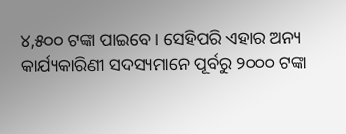୪,୫୦୦ ଟଙ୍କା ପାଇବେ । ସେହିପରି ଏହାର ଅନ୍ୟ କାର୍ଯ୍ୟକାରିଣୀ ସଦସ୍ୟମାନେ ପୂର୍ବରୁ ୨୦୦୦ ଟଙ୍କା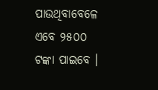ପାଉଥିବାବେଳେ ଏବେ ୨୫୦୦ ଟଙ୍କା ପାଇବେ ।